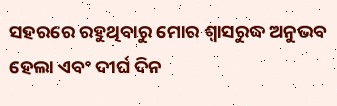ସହରରେ ରହୁଥିବାରୁ ମୋର ଶ୍ୱାସରୁଦ୍ଧ ଅନୁଭବ ହେଲା ଏବଂ ଦୀର୍ଘ ଦିନ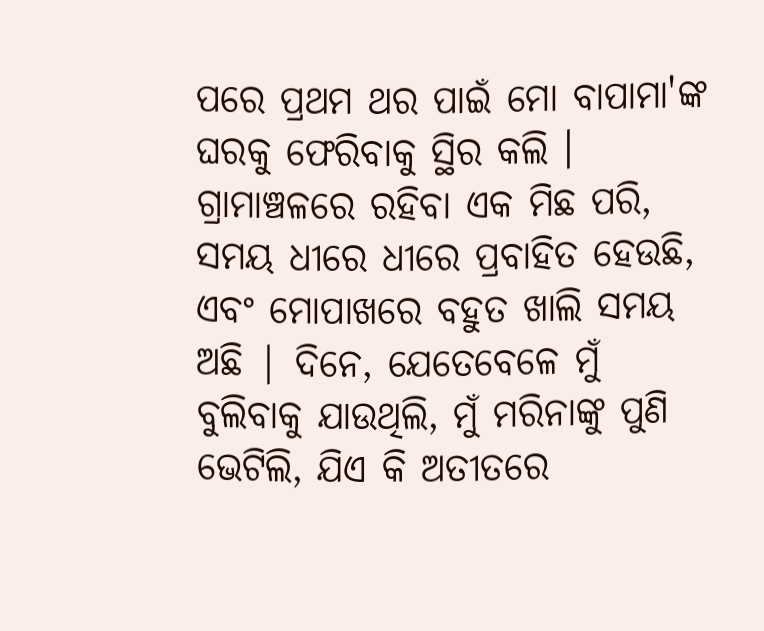ପରେ ପ୍ରଥମ ଥର ପାଇଁ ମୋ ବାପାମା'ଙ୍କ ଘରକୁ ଫେରିବାକୁ ସ୍ଥିର କଲି । ଗ୍ରାମାଞ୍ଚଳରେ ରହିବା ଏକ ମିଛ ପରି, ସମୟ ଧୀରେ ଧୀରେ ପ୍ରବାହିତ ହେଉଛି, ଏବଂ ମୋପାଖରେ ବହୁତ ଖାଲି ସମୟ ଅଛି | ଦିନେ, ଯେତେବେଳେ ମୁଁ ବୁଲିବାକୁ ଯାଉଥିଲି, ମୁଁ ମରିନାଙ୍କୁ ପୁଣି ଭେଟିଲି, ଯିଏ କି ଅତୀତରେ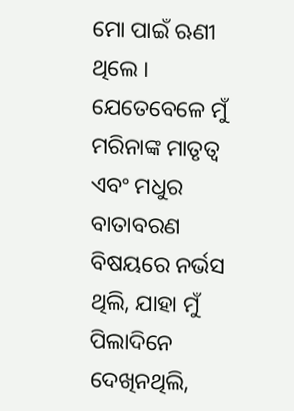ମୋ ପାଇଁ ଋଣୀ ଥିଲେ । ଯେତେବେଳେ ମୁଁ ମରିନାଙ୍କ ମାତୃତ୍ୱ ଏବଂ ମଧୁର ବାତାବରଣ ବିଷୟରେ ନର୍ଭସ ଥିଲି, ଯାହା ମୁଁ ପିଲାଦିନେ ଦେଖିନଥିଲି,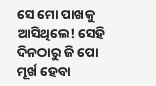ସେ ମୋ ପାଖକୁ ଆସିଥିଲେ! ସେହି ଦିନଠାରୁ ଜି ପୋ ମୂର୍ଖ ହେବା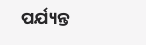ପର୍ଯ୍ୟନ୍ତ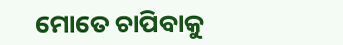ମୋତେ ଚାପିବାକୁ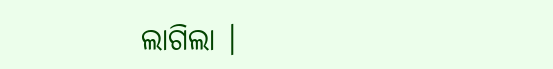ଲାଗିଲା ।